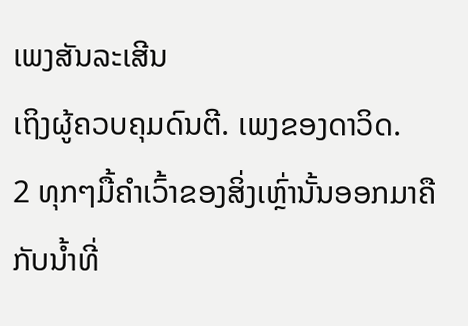ເພງສັນລະເສີນ
ເຖິງຜູ້ຄວບຄຸມດົນຕີ. ເພງຂອງດາວິດ.
2 ທຸກໆມື້ຄຳເວົ້າຂອງສິ່ງເຫຼົ່ານັ້ນອອກມາຄືກັບນ້ຳທີ່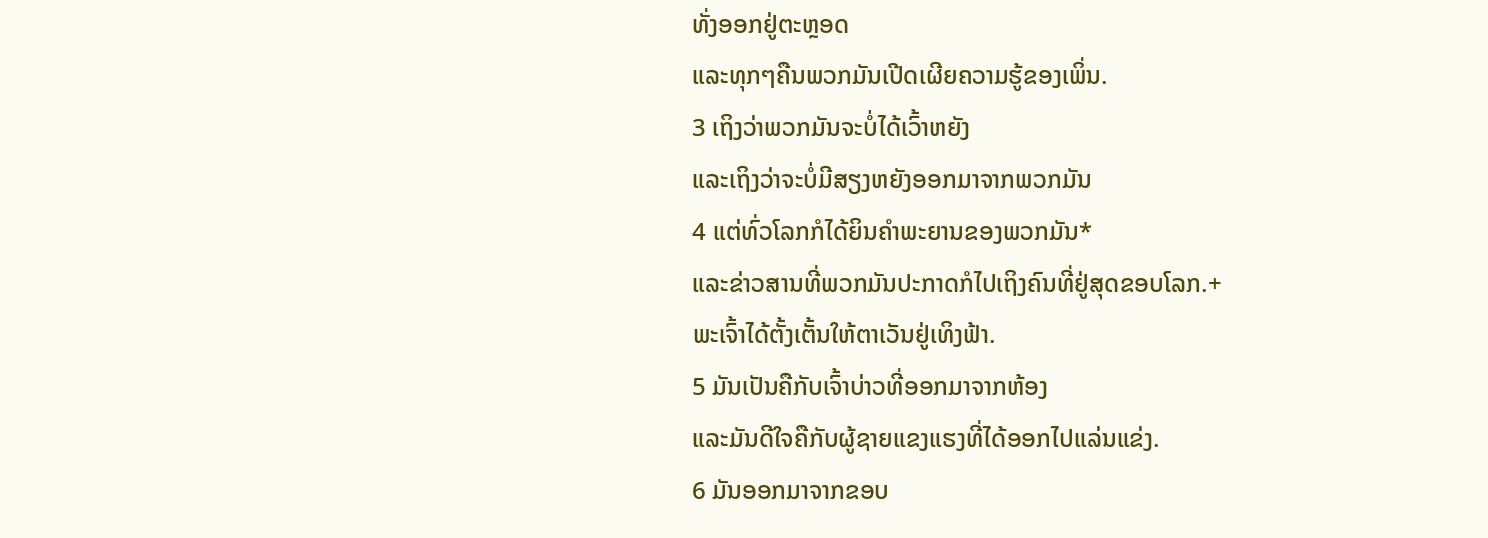ທັ່ງອອກຢູ່ຕະຫຼອດ
ແລະທຸກໆຄືນພວກມັນເປີດເຜີຍຄວາມຮູ້ຂອງເພິ່ນ.
3 ເຖິງວ່າພວກມັນຈະບໍ່ໄດ້ເວົ້າຫຍັງ
ແລະເຖິງວ່າຈະບໍ່ມີສຽງຫຍັງອອກມາຈາກພວກມັນ
4 ແຕ່ທົ່ວໂລກກໍໄດ້ຍິນຄຳພະຍານຂອງພວກມັນ*
ແລະຂ່າວສານທີ່ພວກມັນປະກາດກໍໄປເຖິງຄົນທີ່ຢູ່ສຸດຂອບໂລກ.+
ພະເຈົ້າໄດ້ຕັ້ງເຕັ້ນໃຫ້ຕາເວັນຢູ່ເທິງຟ້າ.
5 ມັນເປັນຄືກັບເຈົ້າບ່າວທີ່ອອກມາຈາກຫ້ອງ
ແລະມັນດີໃຈຄືກັບຜູ້ຊາຍແຂງແຮງທີ່ໄດ້ອອກໄປແລ່ນແຂ່ງ.
6 ມັນອອກມາຈາກຂອບ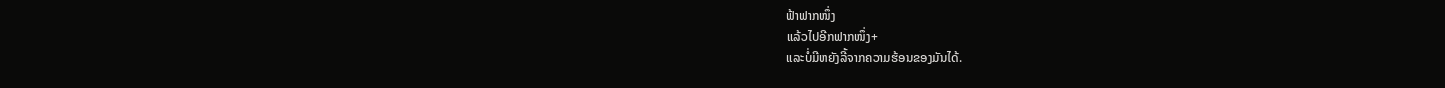ຟ້າຟາກໜຶ່ງ
ແລ້ວໄປອີກຟາກໜຶ່ງ+
ແລະບໍ່ມີຫຍັງລີ້ຈາກຄວາມຮ້ອນຂອງມັນໄດ້.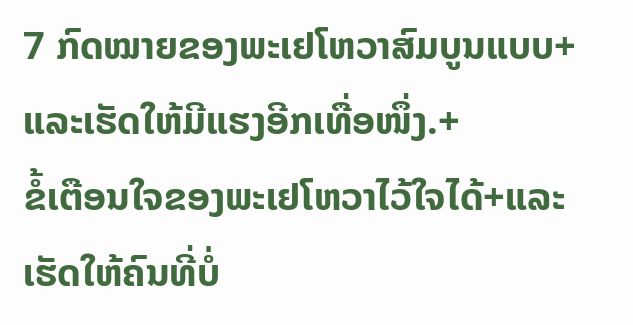7 ກົດໝາຍຂອງພະເຢໂຫວາສົມບູນແບບ+ແລະເຮັດໃຫ້ມີແຮງອີກເທື່ອໜຶ່ງ.+
ຂໍ້ເຕືອນໃຈຂອງພະເຢໂຫວາໄວ້ໃຈໄດ້+ແລະເຮັດໃຫ້ຄົນທີ່ບໍ່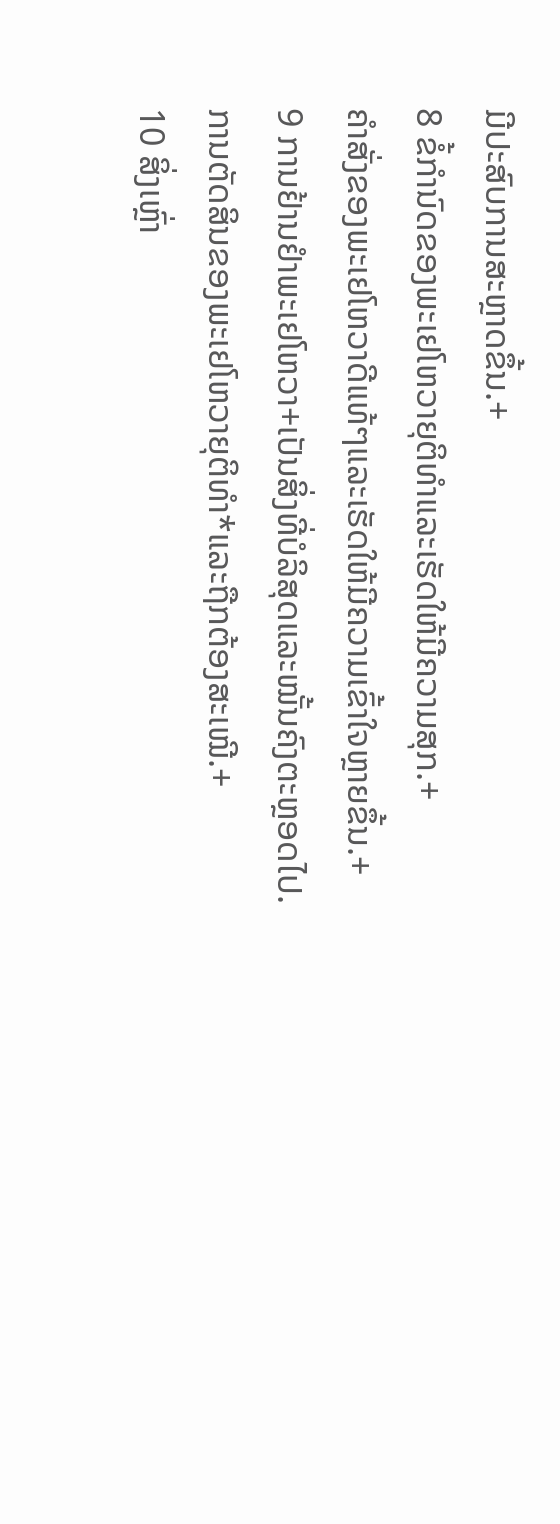ມີປະສົບການສະຫຼາດຂຶ້ນ.+
8 ຂໍ້ກຳນົດຂອງພະເຢໂຫວາຍຸຕິທຳແລະເຮັດໃຫ້ມີຄວາມສຸກ.+
ຄຳສັ່ງຂອງພະເຢໂຫວາດີແທ້ໆແລະເຮັດໃຫ້ມີຄວາມເຂົ້າໃຈຫຼາຍຂຶ້ນ.+
9 ການຢ້ານຢຳພະເຢໂຫວາ+ເປັນສິ່ງທີ່ບໍລິສຸດແລະໝັ້ນຄົງຕະຫຼອດໄປ.
ການຕັດສິນຂອງພະເຢໂຫວາຍຸຕິທຳ*ແລະຖືກຕ້ອງສະເໝີ.+
10 ສິ່ງເຫຼົ່າ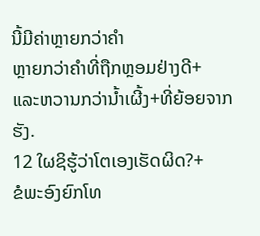ນີ້ມີຄ່າຫຼາຍກວ່າຄຳ
ຫຼາຍກວ່າຄຳທີ່ຖືກຫຼອມຢ່າງດີ+
ແລະຫວານກວ່ານ້ຳເຜີ້ງ+ທີ່ຍ້ອຍຈາກຮັງ.
12 ໃຜຊິຮູ້ວ່າໂຕເອງເຮັດຜິດ?+
ຂໍພະອົງຍົກໂທ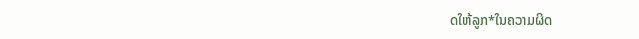ດໃຫ້ລູກ*ໃນຄວາມຜິດ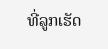ທີ່ລູກເຮັດ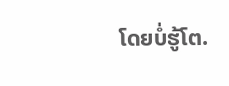ໂດຍບໍ່ຮູ້ໂຕ.